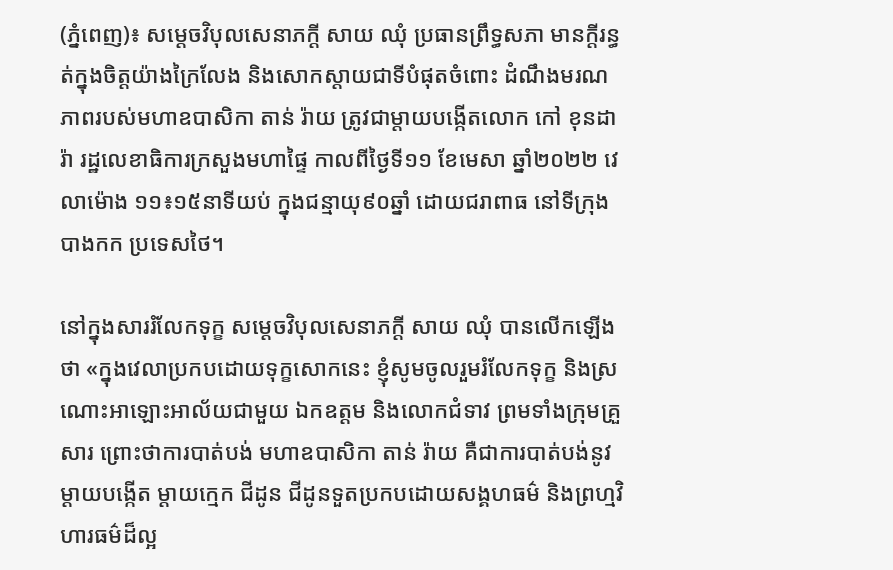(ភ្នំពេញ)៖ សម្តេចវិបុលសេនាភក្តី សាយ ឈុំ ប្រធានព្រឹទ្ធសភា មានក្តីរន្ធត់ក្នុងចិត្តយ៉ាងក្រៃលែង និងសោកស្តាយជាទីបំផុតចំពោះ ដំណឹងមរណភាពរបស់មហាឧបាសិកា តាន់ រ៉ាយ ត្រូវជាម្តាយបង្កើតលោក កៅ ខុនដារ៉ា រដ្ឋលេខាធិការក្រសួងមហាផ្ទៃ កាលពីថ្ងៃទី១១ ខែមេសា ឆ្នាំ២០២២ វេលាម៉ោង ១១៖១៥នាទីយប់ ក្នុងជន្មាយុ៩០ឆ្នាំ ដោយជរាពាធ នៅទីក្រុងបាងកក ប្រទេសថៃ។

នៅក្នុងសាររំលែកទុក្ខ សម្តេចវិបុលសេនាភក្តី សាយ ឈុំ បានលើកឡើងថា «ក្នុងវេលាប្រកបដោយទុក្ខសោកនេះ ខ្ញុំសូមចូលរួមរំលែកទុក្ខ និងស្រណោះអាឡោះអាល័យជាមួយ ឯកឧត្តម និងលោកជំទាវ ព្រមទាំងក្រុមគ្រួសារ ព្រោះថាការបាត់បង់ មហាឧបាសិកា តាន់ រ៉ាយ គឺជាការបាត់បង់នូវម្តាយបង្កើត ម្តាយក្មេក ជីដូន ជីដូនទួតប្រកបដោយសង្គហធម៌ និងព្រហ្មវិហារធម៌ដ៏ល្អ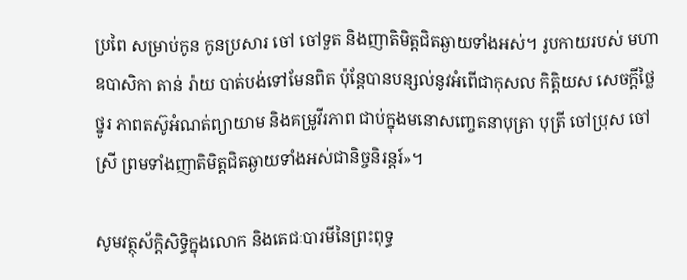ប្រពៃ សម្រាប់កូន កូនប្រសារ ចៅ ចៅទួត និងញាតិមិត្តជិតឆ្ងាយទាំងអស់។ រូបកាយរបស់ មហាឧបាសិកា តាន់ រ៉ាយ បាត់បង់ទៅមែនពិត ប៉ុន្តែបានបន្សល់នូវអំពើជាកុសល កិត្តិយស សេចក្តីថ្លៃថ្នូរ ភាពតស៊ូអំណត់ព្យាយាម និងគម្រូវីរភាព ជាប់ក្នុងមនោសញ្ចេតនាបុត្រា បុត្រី ចៅប្រុស ចៅស្រី ព្រមទាំងញាតិមិត្តជិតឆ្ងាយទាំងអស់ជានិច្ចនិរន្តរ៍»។

សូមវត្ថុស័ក្តិសិទ្ធិក្នុងលោក និងតេជៈបារមីនៃព្រះពុទ្ធ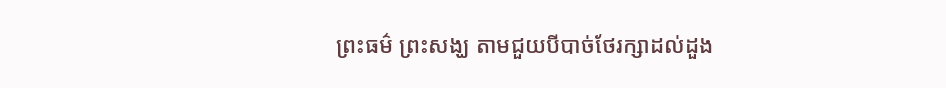ព្រះធម៌ ព្រះសង្ឃ តាមជួយបីបាច់ថែរក្សាដល់ដួង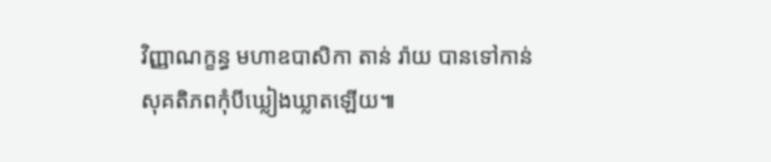វិញ្ញាណក្ខន្ធ មហាឧបាសិកា តាន់ រ៉ាយ បានទៅកាន់សុគតិភពកុំបីឃ្លៀងឃ្លាតឡើយ៕